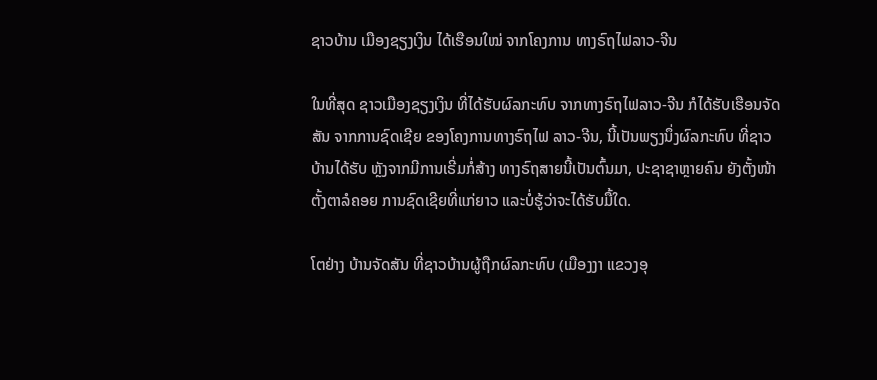ຊາວບ້ານ ເມືອງຊຽງເງິນ ໄດ້ເຮືອນໃໝ່ ຈາກໂຄງການ ທາງຣົຖໄຟລາວ-ຈີນ

ໃນທີ່ສຸດ ຊາວເມືອງຊຽງເງິນ ທີ່ໄດ້ຮັບຜົລກະທົບ ຈາກທາງຣົຖໄຟລາວ-ຈີນ ກໍໄດ້ຮັບເຮືອນຈັດສັນ ຈາກການຊົດເຊີຍ ຂອງໂຄງການທາງຣົຖໄຟ ລາວ-ຈີນ, ນີ້ເປັນພຽງນຶ່ງຜົລກະທົບ ທີ່ຊາວບ້ານໄດ້ຮັບ ຫຼັງຈາກມີການເຣີ່ມກໍ່ສ້າງ ທາງຣົຖສາຍນີ້ເປັນຕົ້ນມາ, ປະຊາຊາຫຼາຍຄົນ ຍັງຕັ້ງໜ້າຕັ້ງຕາລໍຄອຍ ການຊົດເຊີຍທີ່ແກ່ຍາວ ແລະບໍ່ຮູ້ວ່າຈະໄດ້ຮັບມື້ໃດ.

ໂຕຢ່າງ ບ້ານຈັດສັນ ທີ່ຊາວບ້ານຜູ້ຖືກຜົລກະທົບ (ເມືອງງາ ແຂວງອຸ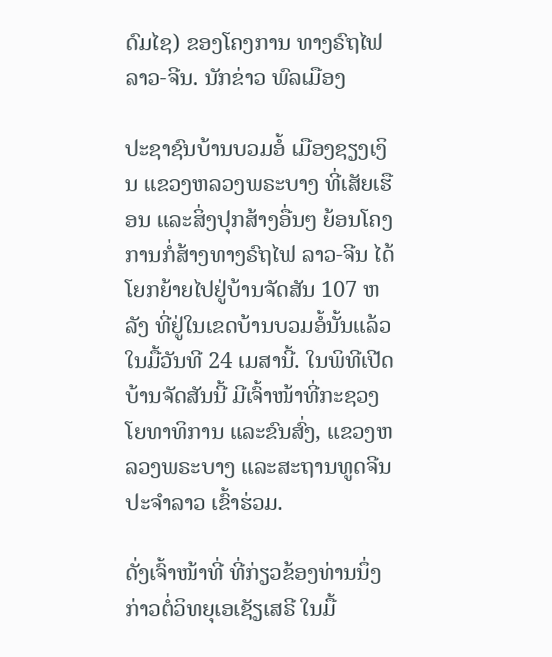ດົມໄຊ) ຂອງໂຄງການ ທາງຣົຖໄຟລາວ-ຈີນ. ນັກຂ່າວ ພົລເມືອງ

ປະຊາຊົນບ້ານບວມອໍ້ ເມືອງຊຽງເງິນ ແຂວງຫລວງພຣະບາງ ທີ່ເສັຍເຮືອນ ແລະສິ່ງປຸກສ້າງອື່ນໆ ຍ້ອນໂຄງການກໍ່ສ້າງທາງຣົຖໄຟ ລາວ-ຈີນ ໄດ້ໂຍກຍ້າຍໄປຢູ່ບ້ານຈັດສັນ 107 ຫລັງ ທີ່ຢູ່ໃນເຂດບ້ານບວມອໍ້ນັ້ນແລ້ວ ໃນມື້ວັນທີ 24 ເມສານີ້. ໃນພິທີເປີດບ້ານຈັດສັນນີ້ ມີເຈົ້າໜ້າທີ່ກະຊວງໂຍທາທິການ ແລະຂົນສົ່ງ, ແຂວງຫລວງພຣະບາງ ແລະສະຖານທູດຈີນປະຈໍາລາວ ເຂົ້າຮ່ວມ.

ດັ່ງເຈົ້າໜ້າທີ່ ທີ່ກ່ຽວຂ້ອງທ່ານນຶ່ງ ກ່າວຕໍ່ວິທຍຸເອເຊັຽເສຣີ ໃນມື້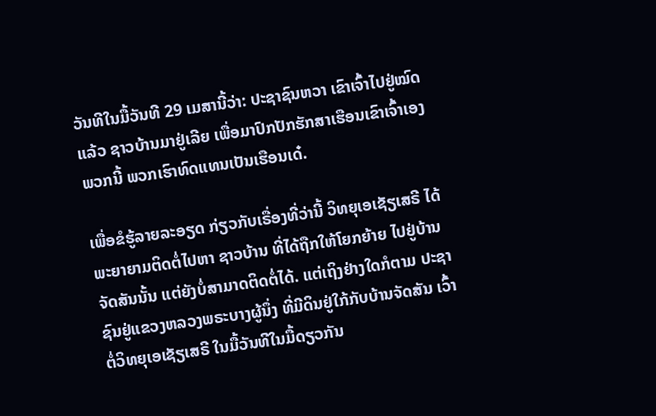ວັນທີໃນມື້ວັນທີ 29 ເມສານີ້ວ່າ: ປະຊາຊົນຫວາ ເຂົາເຈົ້າໄປຢູ່ໝົດແລ້ວ ຊາວບ້ານມາຢູ່ເລີຍ ເພື່ອມາປົກປັກຮັກສາເຮືອນເຂົາເຈົ້າເອງ  ພວກນີ້ ພວກເຮົາທົດແທນເປັນເຮືອນເດ໋.

ເພື່ອຂໍຮູ້ລາຍລະອຽດ ກ່ຽວກັບເຣື່ອງທີ່ວ່ານີ້ ວິທຍຸເອເຊັຽເສຣີ ໄດ້ພະຍາຍາມຕິດຕໍ່ໄປຫາ ຊາວບ້ານ ທີ່ໄດ້ຖືກໃຫ້ໂຍກຍ້າຍ ໄປຢູ່ບ້ານຈັດສັນນັ້ນ ແຕ່ຍັງບໍ່ສາມາດຕິດຕໍ່ໄດ້. ແຕ່ເຖິງຢ່າງໃດກໍຕາມ ປະຊາຊົນຢູ່ແຂວງຫລວງພຣະບາງຜູ້ນຶ່ງ ທີ່ມີດິນຢູ່ໃກ້ກັບບ້ານຈັດສັນ ເວົ້າຕໍ່ວິທຍຸເອເຊັຽເສຣີ ໃນມື້ວັນທີໃນມື້ດຽວກັນ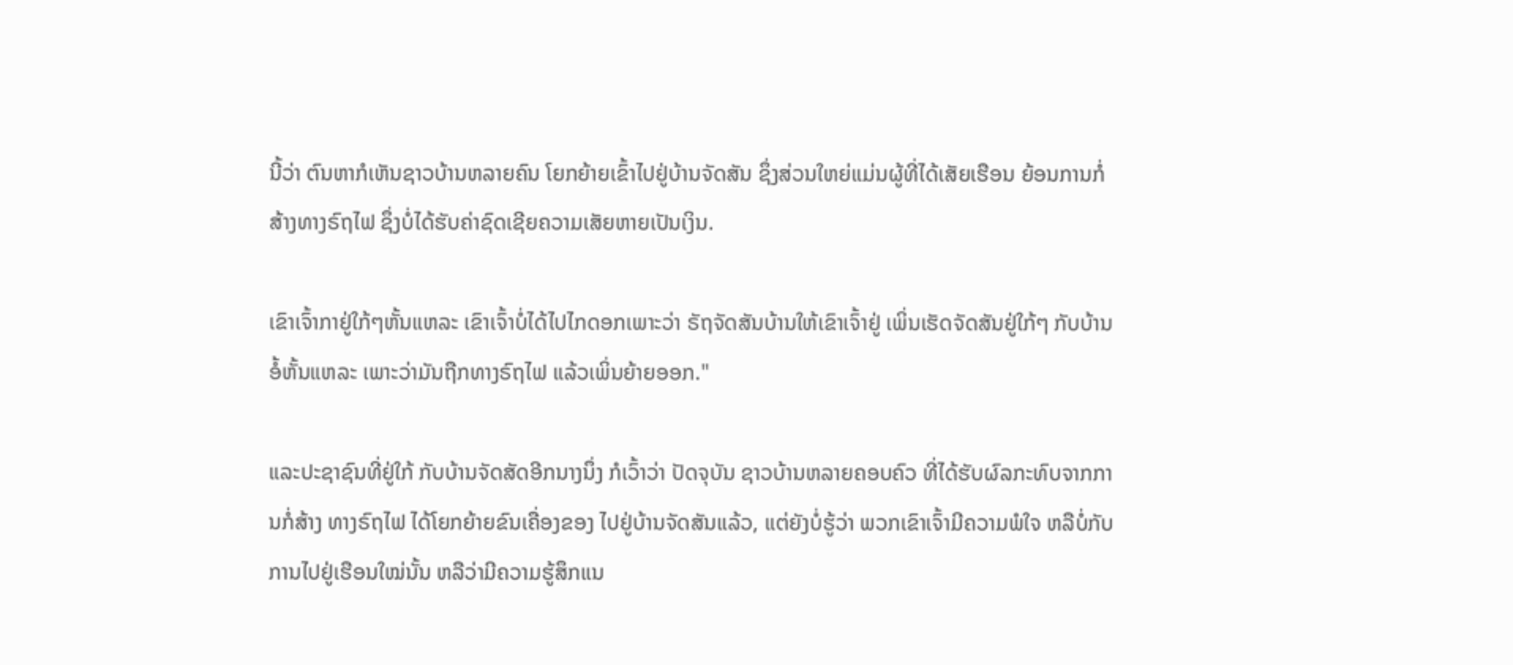ນີ້ວ່າ ຕົນຫາກໍເຫັນຊາວບ້ານຫລາຍຄົນ ໂຍກຍ້າຍເຂົ້າໄປຢູ່ບ້ານຈັດສັນ ຊຶ່ງສ່ວນໃຫຍ່ແມ່ນຜູ້ທີ່ໄດ້ເສັຍເຮືອນ ຍ້ອນການກໍ່ສ້າງທາງຣົຖໄຟ ຊຶ່ງບໍ່ໄດ້ຮັບຄ່າຊົດເຊີຍຄວາມເສັຍຫາຍເປັນເງິນ.

ເຂົາເຈົ້າກາຢູ່ໃກ້ໆຫັ້ນແຫລະ ເຂົາເຈົ້າບໍ່ໄດ້ໄປໄກດອກເພາະວ່າ ຣັຖຈັດສັນບ້ານໃຫ້ເຂົາເຈົ້າຢູ່ ເພິ່ນເຮັດຈັດສັນຢູ່ໃກ້ໆ ກັບບ້ານອໍ້ຫັ້ນແຫລະ ເພາະວ່າມັນຖືກທາງຣົຖໄຟ ແລ້ວເພິ່ນຍ້າຍອອກ."

ແລະປະຊາຊົນທີ່ຢູ່ໃກ້ ກັບບ້ານຈັດສັດອີກນາງນຶ່ງ ກໍເວົ້າວ່າ ປັດຈຸບັນ ຊາວບ້ານຫລາຍຄອບຄົວ ທີ່ໄດ້ຮັບຜົລກະທົບຈາກການກໍ່ສ້າງ ທາງຣົຖໄຟ ໄດ້ໂຍກຍ້າຍຂົນເຄື່ອງຂອງ ໄປຢູ່ບ້ານຈັດສັນແລ້ວ, ແຕ່ຍັງບໍ່ຮູ້ວ່າ ພວກເຂົາເຈົ້າມີຄວາມພໍໃຈ ຫລືບໍ່ກັບການໄປຢູ່ເຮືອນໃໝ່ນັ້ນ ຫລືວ່າມີຄວາມຮູ້ສຶກແນ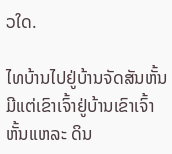ວໃດ.

ໄທບ້ານໄປຢູ່ບ້ານຈັດສັນຫັ້ນ ມີແຕ່ເຂົາເຈົ້າຢູ່ບ້ານເຂົາເຈົ້າຫັ້ນແຫລະ ດິນ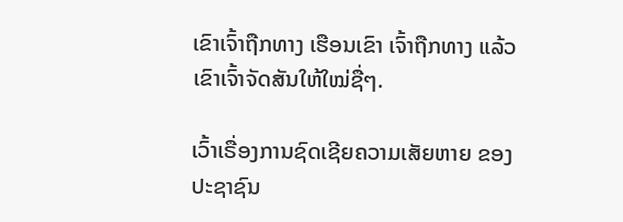ເຂົາເຈົ້າຖືກທາງ ເຮືອນເຂົາ ເຈົ້າຖືກທາງ ແລ້ວເຂົາເຈົ້າຈັດສັນໃຫ້ໃໝ່ຊື່ໆ.

ເວົ້າເຣື່ອງການຊົດເຊີຍຄວາມເສັຍຫາຍ ຂອງປະຊາຊົນ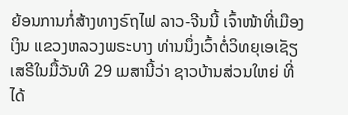ຍ້ອນການກໍ່ສ້າງທາງຣົຖໄຟ ລາວ-ຈີນນີ້ ເຈົ້າໜ້າທີ່ເມືອງເງິນ ແຂວງຫລວງພຣະບາງ ທ່ານນຶ່ງເວົ້າຕໍ່ວິທຍຸເອເຊັຽເສຣີໃນມື້ວັນທີ 29 ເມສານີ້ວ່າ ຊາວບ້ານສ່ວນໃຫຍ່ ທີ່ໄດ້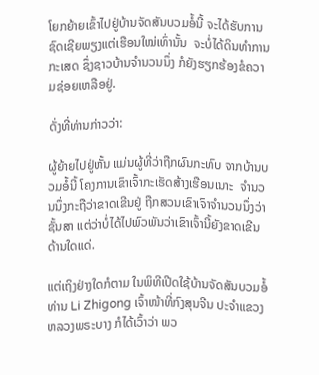ໂຍກຍ້າຍເຂົ້າໄປຢູ່ບ້ານຈັດສັນບວມອໍ້ນີ້ ຈະໄດ້ຮັບການຊົດເຊີຍພຽງແຕ່ເຮືອນໃໝ່ເທົ່ານັ້ນ  ຈະບໍ່ໄດ້ດິນທໍາການກະເສດ ຊຶ່ງຊາວບ້ານຈໍານວນນຶ່ງ ກໍຍັງຮຽກຮ້ອງຂໍຄວາມຊ່ອຍເຫລືອຢູ່.

ດັ່ງທີ່ທ່ານກ່າວວ່າ:

ຜູ້ຍ້າຍໄປຢູ່ຫັ້ນ ແມ່ນຜູ້ທີ່ວ່າຖືກຜົນກະທົບ ຈາກບ້ານບວມອໍ້ນີ້ ໂຄງການເຂົາເຈົ້າກະເຮັດສ້າງເຮືອນເນາະ  ຈໍານວນນຶ່ງກະຖືວ່າຂາດເຂີນຢູ່ ຖືກສວນເຂົາເຈົາຈໍານວນນຶ່ງວ່າຊັ້ນສາ ແຕ່ວ່າບໍ່ໄດ້ໄປພົວພັນວ່າເຂົາເຈົ້ານີ້ຍັງຂາດເຂີນດ້ານໃດແດ່.

ແຕ່ເຖິງຢ່າງໃດກໍຕາມ ໃນພິທີເປີດໃຊ້ບ້ານຈັດສັນບວມອໍ້ ທ່ານ Li Zhigong ເຈົ້າໜ້າທີ່ກົງສຸນຈີນ ປະຈໍາແຂວງຫລວງພຣະບາງ ກໍໄດ້ເວົ້າວ່າ ພວ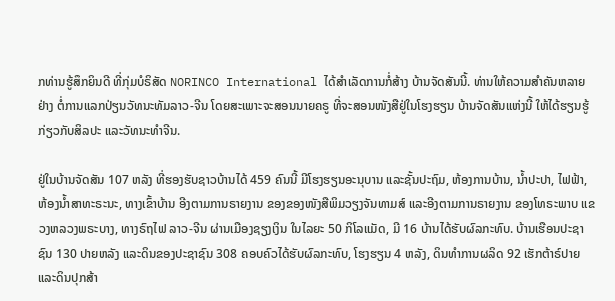ກທ່ານຮູ້ສຶກຍິນດີ ທີ່ກຸ່ມບໍຣິສັດ NORINCO International ໄດ້ສໍາເລັດການກໍ່ສ້າງ ບ້ານຈັດສັນນີ້. ທ່ານໃຫ້ຄວາມສໍາຄັນຫລາຍຢ່າງ ຕໍ່ການແລກປ່ຽນວັທນະທັມລາວ-ຈີນ ໂດຍສະເພາະຈະສອນນາຍຄຣູ ທີ່ຈະສອນໜັງສືຢູ່ໃນໂຮງຮຽນ ບ້ານຈັດສັນແຫ່ງນີ້ ໃຫ້ໄດ້ຮຽນຮູ້ກ່ຽວກັບສິລປະ ແລະວັທນະທໍາຈີນ.

ຢູ່ໃນບ້ານຈັດສັນ 107 ຫລັງ ທີ່ຮອງຮັບຊາວບ້ານໄດ້ 459 ຄົນນີ້ ມີໂຮງຮຽນອະນຸບານ ແລະຊັ້ນປະຖົມ, ຫ້ອງການບ້ານ, ນໍ້າປະປາ, ໄຟຟ້າ, ຫ້ອງນໍ້າສາທະຣະນະ, ທາງເຂົ້າບ້ານ ອີງຕາມການຣາຍງານ ຂອງຂອງໜັງສືພິມວຽງຈັນທາມສ໌ ແລະອີງຕາມການຣາຍງານ ຂອງໂທຣະພາບ ແຂວງຫລວງພຣະບາງ, ທາງຣົຖໄຟ ລາວ-ຈີນ ຜ່ານເມືອງຊຽງເງິນ ໃນໄລຍະ 50 ກິໂລແມັດ, ມີ 16 ບ້ານໄດ້ຮັບຜົລກະທົບ. ບ້ານເຮືອນປະຊາຊົນ 130 ປາຍຫລັງ ແລະດິນຂອງປະຊາຊົນ 308 ຄອບຄົວໄດ້ຮັບຜົລກະທົບ, ໂຮງຮຽນ 4 ຫລັງ, ດິນທໍາການຜລິດ 92 ເຮັກຕ້າຣ໌ປາຍ ແລະດິນປຸກສ້າ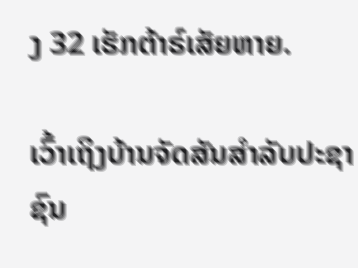ງ 32 ເຮັກຕ້າຣ໌ເສັຍຫາຍ.

ເວົ້າເຖິງບ້ານຈັດສັນສໍາລັບປະຊາຊົນ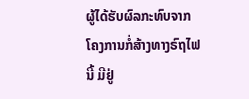ຜູ້ໄດ້ຮັບຜົລກະທົບຈາກ ໂຄງການກໍ່ສ້າງທາງຣົຖໄຟນີ້ ມີຢູ່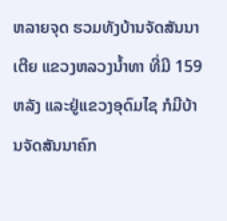ຫລາຍຈຸດ ຮວມທັງບ້ານຈັດສັນນາເຕີຍ ແຂວງຫລວງນໍ້າທາ ທີ່ມີ 159 ຫລັງ ແລະຢູ່ແຂວງອຸດົມໄຊ ກໍມີບ້ານຈັດສັນນາຄົກ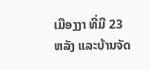ເມືອງງາ ທີ່ມີ 23 ຫລັງ ແລະບ້ານຈັດ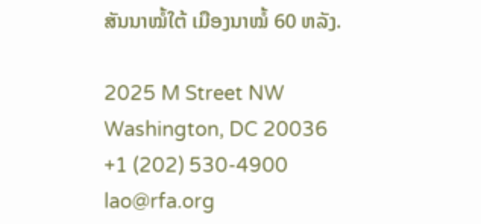ສັນນາໝໍ້ໃຕ້ ເມືອງນາໝໍ້ 60 ຫລັງ.

2025 M Street NW
Washington, DC 20036
+1 (202) 530-4900
lao@rfa.org